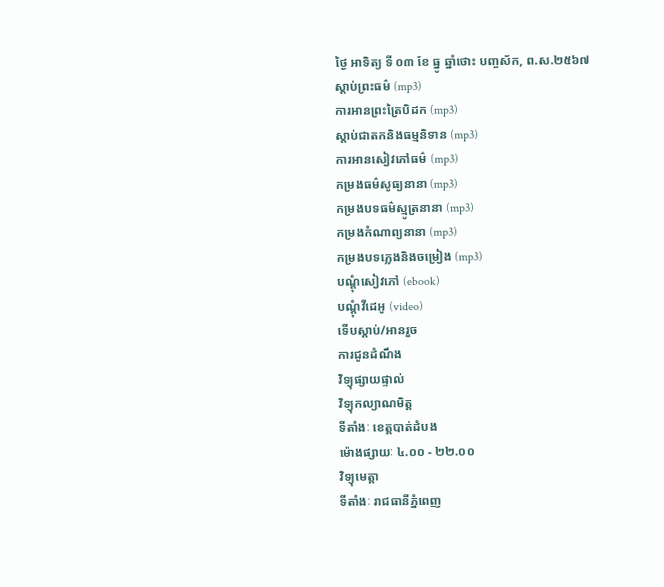ថ្ងៃ អាទិត្យ ទី ០៣ ខែ ធ្នូ ឆ្នាំថោះ បញ្ចស័ក, ព.ស.២៥៦៧
ស្តាប់ព្រះធម៌ (mp3)
ការអានព្រះត្រៃបិដក (mp3)
ស្តាប់ជាតកនិងធម្មនិទាន (mp3)
ការអានសៀវភៅធម៌ (mp3)
កម្រងធម៌សូធ្យនានា (mp3)
កម្រងបទធម៌ស្មូត្រនានា (mp3)
កម្រងកំណាព្យនានា (mp3)
កម្រងបទភ្លេងនិងចម្រៀង (mp3)
បណ្តុំសៀវភៅ (ebook)
បណ្តុំវីដេអូ (video)
ទើបស្តាប់/អានរួច
ការជូនដំណឹង
វិទ្យុផ្សាយផ្ទាល់
វិទ្យុកល្យាណមិត្ត
ទីតាំងៈ ខេត្តបាត់ដំបង
ម៉ោងផ្សាយៈ ៤.០០ - ២២.០០
វិទ្យុមេត្តា
ទីតាំងៈ រាជធានីភ្នំពេញ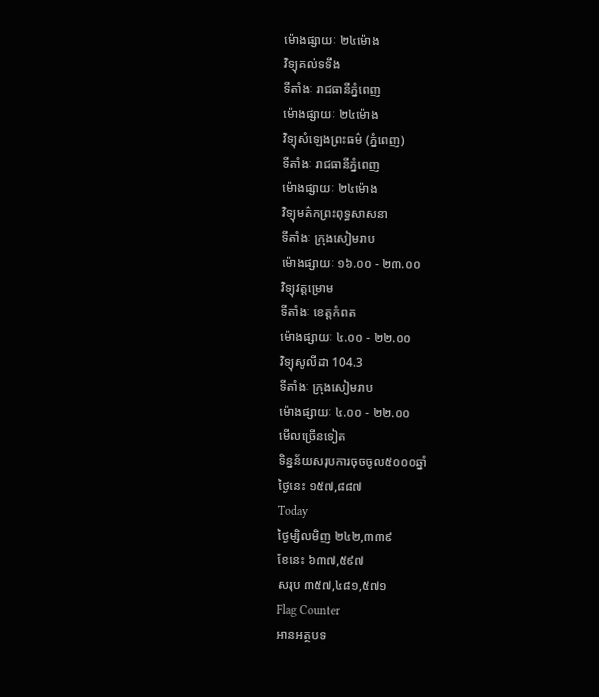ម៉ោងផ្សាយៈ ២៤ម៉ោង
វិទ្យុគល់ទទឹង
ទីតាំងៈ រាជធានីភ្នំពេញ
ម៉ោងផ្សាយៈ ២៤ម៉ោង
វិទ្យុសំឡេងព្រះធម៌ (ភ្នំពេញ)
ទីតាំងៈ រាជធានីភ្នំពេញ
ម៉ោងផ្សាយៈ ២៤ម៉ោង
វិទ្យុមត៌កព្រះពុទ្ធសាសនា
ទីតាំងៈ ក្រុងសៀមរាប
ម៉ោងផ្សាយៈ ១៦.០០ - ២៣.០០
វិទ្យុវត្តម្រោម
ទីតាំងៈ ខេត្តកំពត
ម៉ោងផ្សាយៈ ៤.០០ - ២២.០០
វិទ្យុសូលីដា 104.3
ទីតាំងៈ ក្រុងសៀមរាប
ម៉ោងផ្សាយៈ ៤.០០ - ២២.០០
មើលច្រើនទៀត
ទិន្នន័យសរុបការចុចចូល៥០០០ឆ្នាំ
ថ្ងៃនេះ ១៥៧,៨៨៧
Today
ថ្ងៃម្សិលមិញ ២៤២,៣៣៩
ខែនេះ ៦៣៧,៥៩៧
សរុប ៣៥៧,៤៨១,៥៧១
Flag Counter
អានអត្ថបទ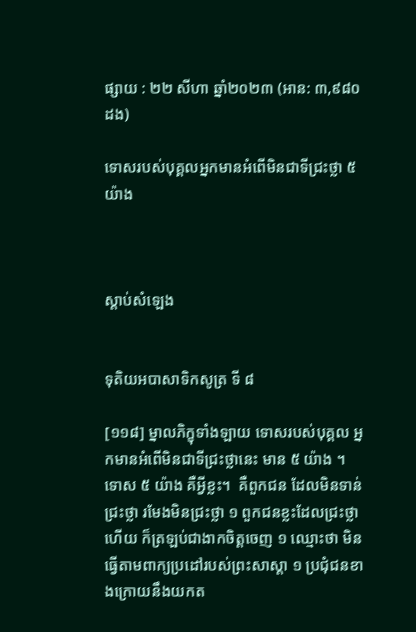ផ្សាយ : ២២ សីហា ឆ្នាំ២០២៣ (អាន: ៣,៩៨០ ដង)

ទោសរបស់បុគ្គលអ្នកមានអំពើមិនជាទីជ្រះថ្លា ៥ យ៉ាង



ស្តាប់សំឡេង


ទុតិយអបាសាទិកសូត្រ ទី ៨

[១១៨] ម្នាលភិក្ខុទាំងឡាយ ទោសរបស់បុគ្គល អ្នកមានអំពើមិនជាទីជ្រះថ្លានេះ មាន ៥ យ៉ាង ។ ទោស ៥ យ៉ាង គឺអ្វីខ្លះ។  គឺពួកជន ដែលមិនទាន់ជ្រះថ្លា រមែងមិនជ្រះថ្លា ១ ពួកជនខ្លះដែលជ្រះថ្លាហើយ ក៏ត្រឡប់ជាងាកចិត្តចេញ ១ ឈ្មោះថា មិនធ្វើតាមពាក្យប្រដៅរបស់ព្រះសាស្តា ១ ប្រជុំជនខាងក្រោយនឹងយកត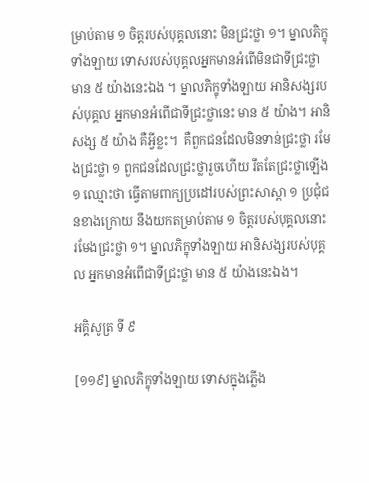ម្រាប់តាម ១ ចិត្តរបស់បុគ្គលនោះ មិនជ្រះថ្លា ១។ ម្នាលភិក្ខុទាំងឡាយ ទោសរបស់បុគ្គលអ្នកមានអំពើមិនជាទីជ្រះថ្លា មាន ៥ យ៉ាងនេះឯង ។ ម្នាលភិក្ខុទាំងឡាយ អានិសង្សរបស់បុគ្គល អ្នកមានអំពើជាទីជ្រះថ្លានេះ មាន ៥ យ៉ាង។ អានិសង្ស ៥ យ៉ាង គឺអ្វីខ្លះ។  គឺពួកជនដែលមិនទាន់ជ្រះថ្លា រមែងជ្រះថ្លា ១ ពួកជនដែលជ្រះថ្លារួចហើយ រឹតតែជ្រះថ្លាឡើង ១ ឈ្មោះថា ធ្វើតាមពាក្យប្រដៅរបស់ព្រះសាស្តា ១ ប្រជុំជនខាងក្រោយ នឹងយកតម្រាប់តាម ១ ចិត្តរបស់បុគ្គលនោះ រមែងជ្រះថ្លា ១។ ម្នាលភិក្ខុទាំងឡាយ អានិសង្សរបស់បុគ្គល អ្នកមានអំពើជាទីជ្រះថ្លា មាន ៥ យ៉ាងនេះឯង។

អគ្គិសូត្រ ទី ៩

[១១៩] ម្នាលភិក្ខុទាំងឡាយ ទោសក្នុងភ្លើង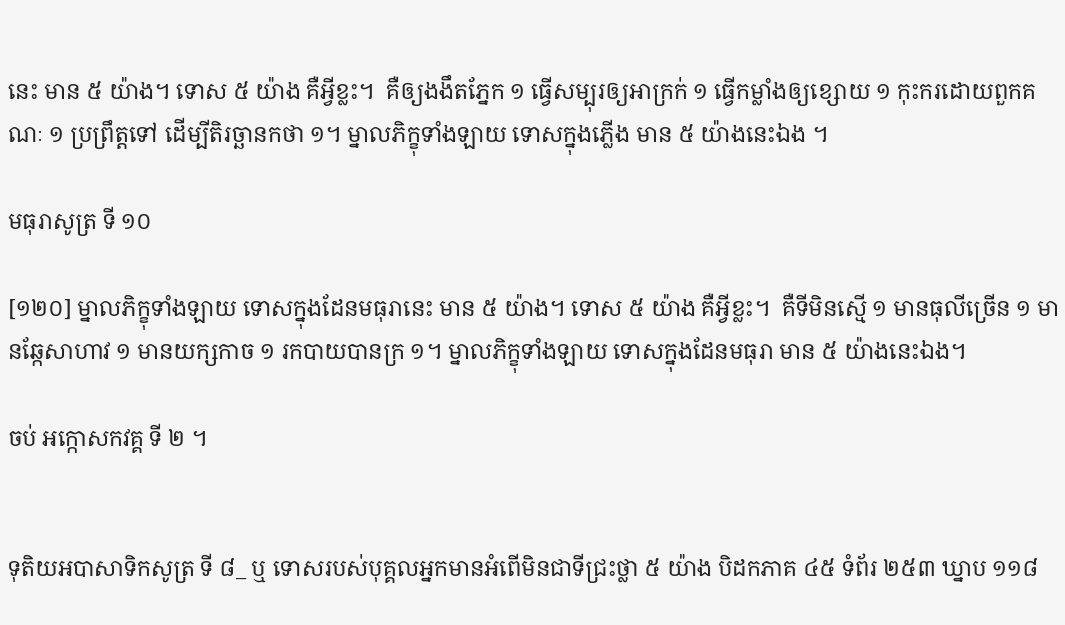នេះ មាន ៥ យ៉ាង។ ទោស ៥ យ៉ាង គឺអ្វីខ្លះ។  គឺឲ្យងងឹតភ្នែក ១ ធ្វើសម្បុរឲ្យអាក្រក់ ១ ធ្វើកម្លាំងឲ្យខ្សោយ ១ កុះករដោយពួកគណៈ ១ ប្រព្រឹត្តទៅ ដើម្បីតិរច្ឆានកថា ១។ ម្នាលភិក្ខុទាំងឡាយ ទោសក្នុងភ្លើង មាន ៥ យ៉ាងនេះឯង ។

មធុរាសូត្រ ទី ១០

[១២០] ម្នាលភិក្ខុទាំងឡាយ ទោសក្នុងដែនមធុរានេះ មាន ៥ យ៉ាង។ ទោស ៥ យ៉ាង គឺអ្វីខ្លះ។  គឺទីមិនស្មើ ១ មានធុលីច្រើន ១ មានឆ្កែសាហាវ ១ មានយក្សកាច ១ រកបាយបានក្រ ១។ ម្នាលភិក្ខុទាំងឡាយ ទោសក្នុងដែនមធុរា មាន ៥ យ៉ាងនេះឯង។

ចប់ អក្កោសកវគ្គ ទី ២ ។


ទុតិយអបាសាទិកសូត្រ ទី ៨_ ឬ ទោសរបស់បុគ្គលអ្នកមានអំពើមិនជាទីជ្រះថ្លា ៥ យ៉ាង បិដកភាគ ៤៥ ទំព័រ ២៥៣ ឃ្នាប ១១៨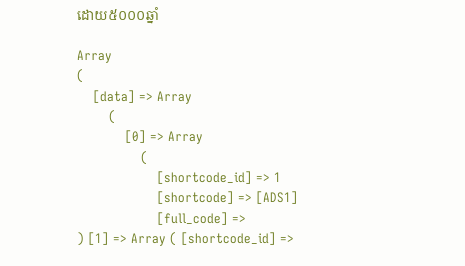ដោយ៥០០០ឆ្នាំ

Array
(
    [data] => Array
        (
            [0] => Array
                (
                    [shortcode_id] => 1
                    [shortcode] => [ADS1]
                    [full_code] =>
) [1] => Array ( [shortcode_id] =>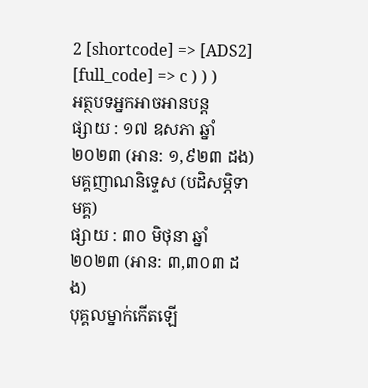2 [shortcode] => [ADS2] [full_code] => c ) ) )
អត្ថបទអ្នកអាចអានបន្ត
ផ្សាយ : ១៧ ឧសភា ឆ្នាំ២០២៣ (អាន: ១,៩២៣ ដង)
មគ្គញាណនិទ្ទេស (បដិសម្ភិទាមគ្គ)
ផ្សាយ : ៣០ មិថុនា ឆ្នាំ២០២៣ (អាន: ៣,៣០៣ ដង)
បុគ្គលម្នាក់កើតឡើ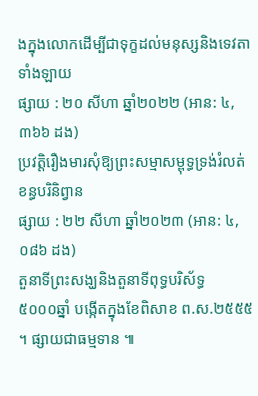ងក្នុងលោកដើម្បីជាទុក្ខដល់មនុស្សនិងទេវតាទាំងឡាយ
ផ្សាយ : ២០ សីហា ឆ្នាំ២០២២ (អាន: ៤,៣៦៦ ដង)
ប្រវត្តិរឿងមារសុំឱ្យព្រះសម្មាសម្ពុទ្ធទ្រង់រំលត់ខន្ធបរិនិព្វាន
ផ្សាយ : ២២ សីហា ឆ្នាំ២០២៣ (អាន: ៤,០៨៦ ដង)
តួនាទីព្រះសង្ឃនិងតួនាទីពុទ្ធបរិស័ទ្ធ
៥០០០ឆ្នាំ បង្កើតក្នុងខែពិសាខ ព.ស.២៥៥៥ ។ ផ្សាយជាធម្មទាន ៕